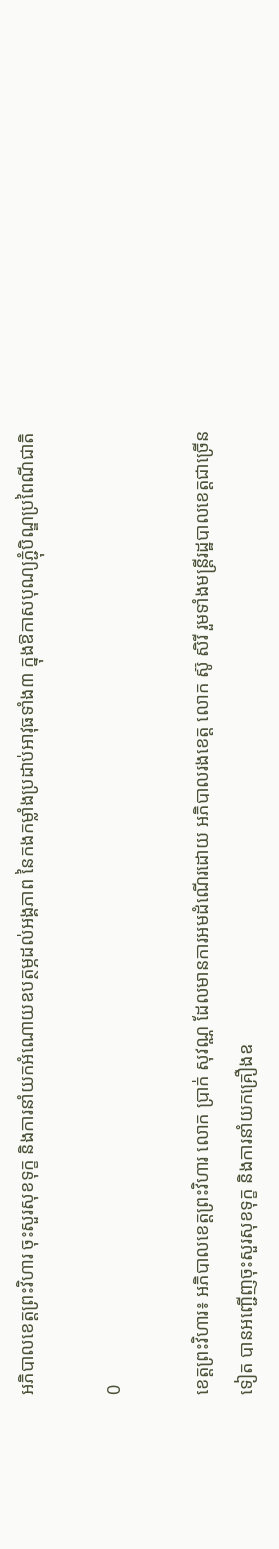អភិបាលខេត្តព្រះវិហារ ចុះសួរសុខទុក្ខ និងការនាំយកអំណោយឧបត្ថម្ភដល់អង្គភាព នៃកងកម្លាំងប្រដាប់អាវុធទាំង៣ ក្នុងឱកាសបុណ្យភ្ជុំបិណ្ឌប្រពៃណីជាតិ

0

ខេត្តព្រះវិហារ៖ អភិបាលខេត្តព្រះវិហារ លោក ប្រាក់ សុវណ្ណ ដែលមានការអមដំណើរដោយ អភិបាលរងខេត្ត លោក ស៊ូ សិរី រួមទាំងមន្ត្រីរដ្ឋបាលខេត្តជាច្រើនទៀត បានអញ្ជើញចុះសួរសុខទុក្ខ និងការនាំយកគ្រឿងឧ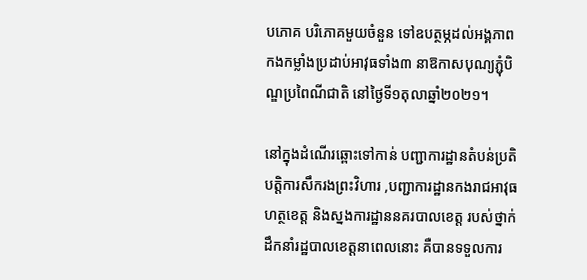បភោគ បរិភោគមួយចំនួន ទៅឧបត្ថម្ភដល់អង្គភាពកងកម្លាំងប្រដាប់អាវុធទាំង៣ នាឱកាសបុណ្យភ្ជុំបិណ្ឌប្រពៃណីជាតិ នៅថ្ងៃទី១តុលាឆ្នាំ២០២១។

នៅក្នុងដំណើរឆ្ពោះទៅកាន់ បញ្ជាការដ្ឋានតំបន់ប្រតិបត្តិការសឹករងព្រះវិហារ ,បញ្ជាការដ្ឋានកងរាជអាវុធហត្ថខេត្ត និងស្នងការដ្ឋាននគរបាលខេត្ត របស់ថ្នាក់ដឹកនាំរដ្ឋបាលខេត្តនាពេលនោះ គឺបានទទួលការ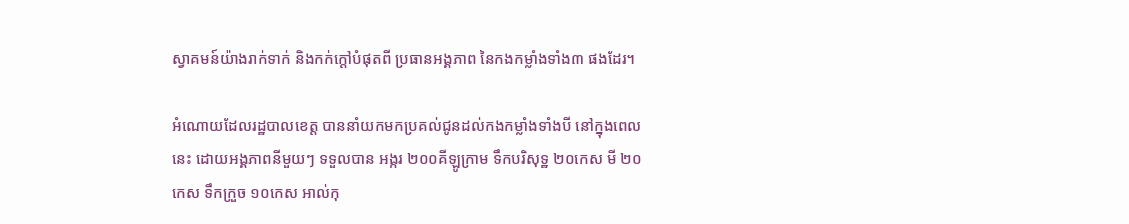ស្វាគមន៍យ៉ាងរាក់ទាក់ និងកក់ក្តៅបំផុតពី ប្រធានអង្គភាព នៃកងកម្លាំងទាំង៣ ផងដែរ។

អំណោយដែលរដ្ឋបាលខេត្ត បាននាំយកមកប្រគល់ជូនដល់កងកម្លាំងទាំងបី នៅក្នុងពេលនេះ ដោយអង្គភាពនីមួយៗ ទទួលបាន អង្ករ ២០០គីឡូក្រាម ទឹកបរិសុទ្ឋ ២០កេស មី ២០កេស ទឹកក្រួច ១០កេស អាល់កុ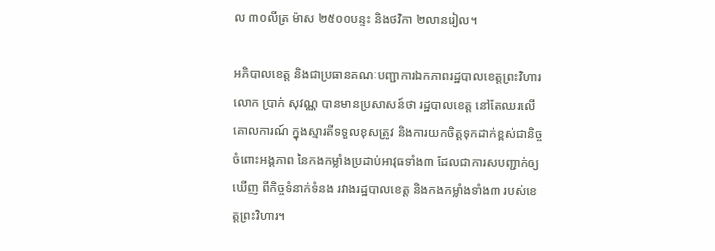ល ៣០លីត្រ ម៉ាស ២៥០០បន្ទះ និងថវិកា ២លានរៀល។

អភិបាលខេត្ត និងជាប្រធានគណៈបញ្ជាការឯកភាពរដ្ឋបាលខេត្តព្រះវិហារ លោក ប្រាក់ សុវណ្ណ បានមានប្រសាសន៍ថា រដ្ឋបាលខេត្ត នៅតែឈរលើគោលការណ៍ ក្នុងស្មារតីទទួលខុសត្រូវ និងការយកចិត្តទុកដាក់ខ្ពស់ជានិច្ច ចំពោះអង្គភាព នៃកងកម្លាំងប្រដាប់អាវុធទាំង៣ ដែលជាការសបញ្ជាក់ឲ្យឃើញ ពីកិច្ចទំនាក់ទំនង រវាងរដ្ឋបាលខេត្ត និងកងកម្លាំងទាំង៣ របស់ខេត្តព្រះវិហារ។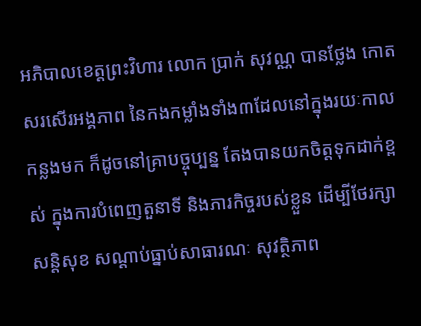អភិបាលខេត្តព្រះវិហារ លោក ប្រាក់ សុវណ្ណ បានថ្លែង កោតសរសើរអង្គភាព នៃកងកម្លាំងទាំង៣ដែលនៅក្នុងរយៈកាលកន្លងមក ក៏ដូចនៅគ្រាបច្ចុប្បន្ន តែងបានយកចិត្តទុកដាក់ខ្ពស់ ក្នុងការបំពេញតួនាទី និងភារកិច្ចរបស់ខ្លួន ដើម្បីថែរក្សាសន្តិសុខ សណ្ដាប់ធ្នាប់សាធារណៈ សុវត្ថិភាព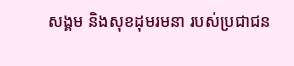សង្គម និងសុខដុមរមនា របស់ប្រជាជន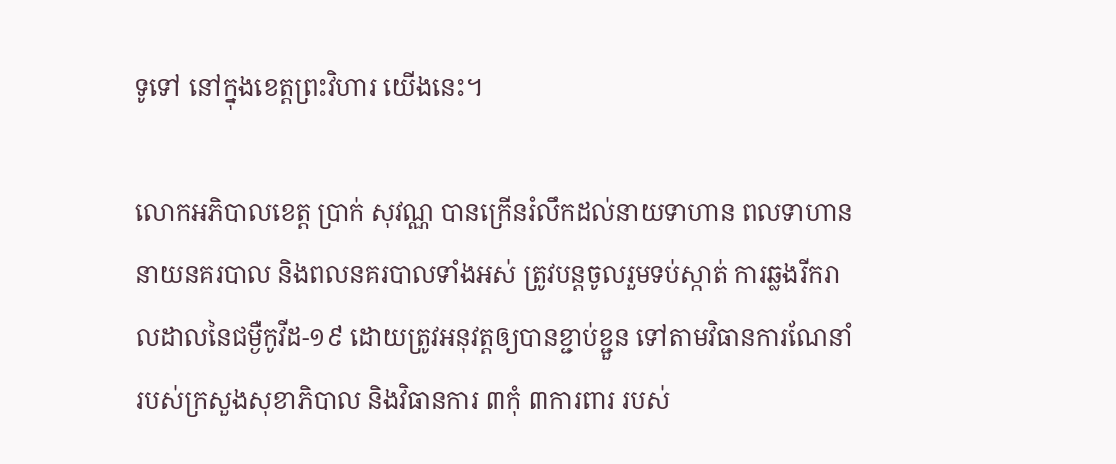ទូទៅ នៅក្នុងខេត្តព្រះវិហារ យើងនេះ។

លោកអភិបាលខេត្ត ប្រាក់ សុវណ្ណ បានក្រើនរំលឹកដល់នាយទាហាន ពលទាហាន នាយនគរបាល និងពលនគរបាលទាំងអស់ ត្រូវបន្តចូលរួមទប់ស្កាត់ ការឆ្លងរីករាលដាលនៃជម្ងឺកូវីដ-១៩ ដោយត្រូវអនុវត្តឲ្យបានខ្ជាប់ខ្ជួន ទៅតាមវិធានការណែនាំ របស់ក្រសួងសុខាភិបាល និងវិធានការ ៣កុំ ៣ការពារ របស់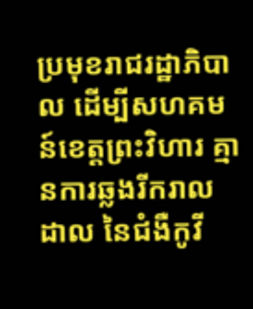ប្រមុខរាជរដ្ឋាភិបាល ដើម្បីសហគមន៍ខេត្តព្រះវិហារ គ្មានការឆ្លងរីករាលដាល នៃជំងឺកូវី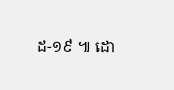ដ-១៩ ៕ ដោ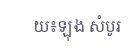យ៖ឡុង សំបូរ